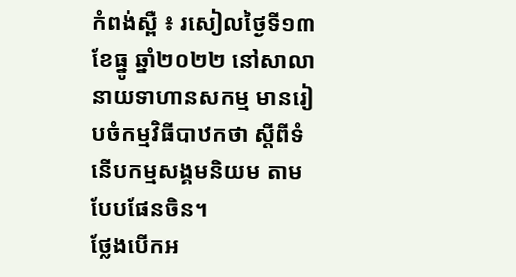កំពង់ស្ពឺ ៖ រសៀលថ្ងៃទី១៣ ខែធ្នូ ឆ្នាំ២០២២ នៅសាលានាយទាហានសកម្ម មានរៀបចំកម្មវិធីបាឋកថា ស្តីពីទំនើបកម្មសង្គមនិយម តាមបែបផែនចិន។
ថ្លែងបើកអ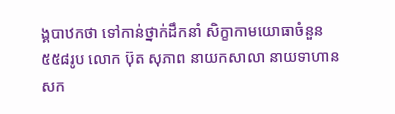ង្គបាឋកថា ទៅកាន់ថ្នាក់ដឹកនាំ សិក្ខាកាមយោធាចំនួន៥៥៨រូប លោក ប៊ុត សុភាព នាយកសាលា នាយទាហានសក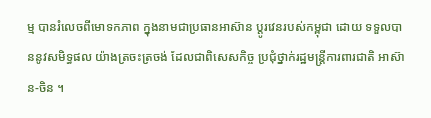ម្ម បានរំលេចពីមោទកភាព ក្នុងនាមជាប្រធានអាស៊ាន ប្តូរវេនរបស់កម្ពុជា ដោយ ទទួលបាននូវសមិទ្ធផល យ៉ាងត្រចះត្រចង់ ដែលជាពិសេសកិច្ច ប្រជុំថ្នាក់រដ្ឋមន្ត្រីការពារជាតិ អាស៊ាន-ចិន ។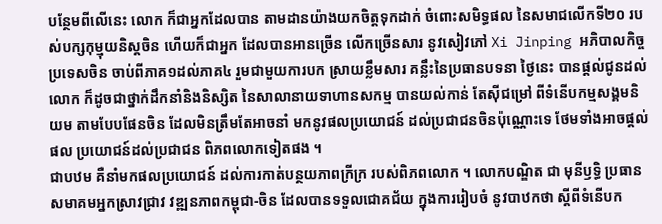បន្ថែមពីលើនេះ លោក ក៏ជាអ្នកដែលបាន តាមដានយ៉ាងយកចិត្តទុកដាក់ ចំពោះសមិទ្ធផល នៃសមាជលើកទី២០ របស់បក្សកុម្មុយនិស្តចិន ហើយក៏ជាអ្នក ដែលបានអានច្រើន លើកច្រើនសារ នូវសៀវភៅ Xi Jinping អភិបាលកិច្ចប្រទេសចិន ចាប់ពីភាគ១ដល់ភាគ៤ រួមជាមួយការបក ស្រាយខ្លឹមសារ គន្លឹះនៃប្រធានបទនា ថ្ងៃនេះ បានផ្តល់ជូនដល់លោក ក៏ដូចជាថ្នាក់ដឹកនាំនិងនិស្សិត នៃសាលានាយទាហានសកម្ម បានយល់កាន់ តែស៊ីជម្រៅ ពីទំនើបកម្មសង្គមនិយម តាមបែបផែនចិន ដែលមិនត្រឹមតែអាចនាំ មកនូវផលប្រយោជន៍ ដល់ប្រជាជនចិនប៉ុណ្ណោះទេ ថែមទាំងអាចផ្តល់ផល ប្រយោជន៍ដល់ប្រជាជន ពិភពលោកទៀតផង ។
ជាបឋម គឺនាំមកផលប្រយោជន៍ ដល់ការកាត់បន្ថយភាពក្រីក្រ របស់ពិភពលោក ។ លោកបណ្ឌិត ជា មុនីឫទ្ធិ ប្រធានសមាគមអ្នកស្រាវជ្រាវ វឌ្ឍនភាពកម្ពុជា-ចិន ដែលបានទទួលជោគជ័យ ក្នុងការរៀបចំ នូវបាឋកថា ស្តីពីទំនើបក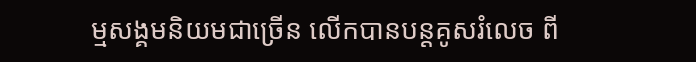ម្មសង្គមនិយមជាច្រើន លើកបានបន្តគូសរំលេច ពី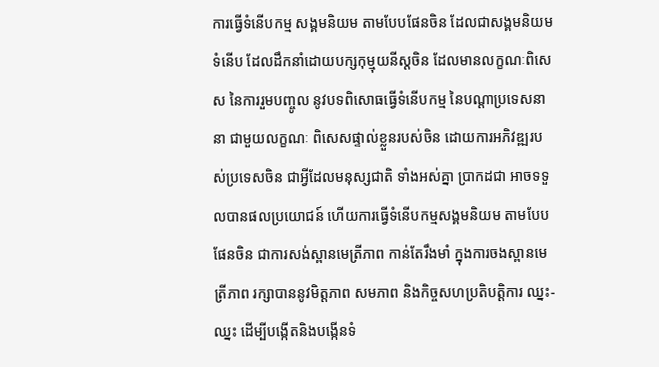ការធ្វើទំនើបកម្ម សង្គមនិយម តាមបែបផែនចិន ដែលជាសង្គមនិយមទំនើប ដែលដឹកនាំដោយបក្សកុម្មុយនីស្តចិន ដែលមានលក្ខណៈពិសេស នៃការរួមបញ្ចូល នូវបទពិសោធធ្វើទំនើបកម្ម នៃបណ្តាប្រទេសនានា ជាមួយលក្ខណៈ ពិសេសផ្ទាល់ខ្លួនរបស់ចិន ដោយការអភិវឌ្ឍរបស់ប្រទេសចិន ជាអ្វីដែលមនុស្សជាតិ ទាំងអស់គ្នា ប្រាកដជា អាចទទួលបានផលប្រយោជន៍ ហើយការធ្វើទំនើបកម្មសង្គមនិយម តាមបែបផែនចិន ជាការសង់ស្ពានមេត្រីភាព កាន់តែរឹងមាំ ក្នុងការចងស្ពានមេត្រីភាព រក្សាបាននូវមិត្តភាព សមភាព និងកិច្ចសហប្រតិបត្តិការ ឈ្នះ-ឈ្នះ ដើម្បីបង្កើតនិងបង្កើនទំ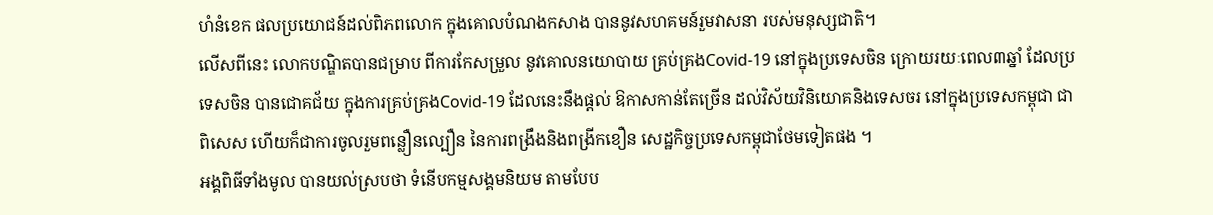ហំនំខេក ផលប្រយោជន៍ដល់ពិភពលោក ក្នុងគោលបំណងកសាង បាននូវសហគមន៍រួមវាសនា របស់មនុស្សជាតិ។
លើសពីនេះ លោកបណ្ឌិតបានជម្រាប ពីការកែសម្រួល នូវគោលនយោបាយ គ្រប់គ្រងCovid-19 នៅក្នុងប្រទេសចិន ក្រោយរយៈពេល៣ឆ្នាំ ដែលប្រទេសចិន បានជោគជ័យ ក្នុងការគ្រប់គ្រងCovid-19 ដែលនេះនឹងផ្តល់ ឱកាសកាន់តែច្រើន ដល់វិស័យវិនិយោគនិងទេសចរ នៅក្នុងប្រទេសកម្ពុជា ជាពិសេស ហើយក៏ជាការចូលរួមពន្លឿនល្បឿន នៃការពង្រឹងនិងពង្រីកខឿន សេដ្ឋកិច្ចប្រទេសកម្ពុជាថែមទៀតផង ។
អង្គពិធីទាំងមូល បានយល់ស្របថា ទំនើបកម្មសង្គមនិយម តាមបែប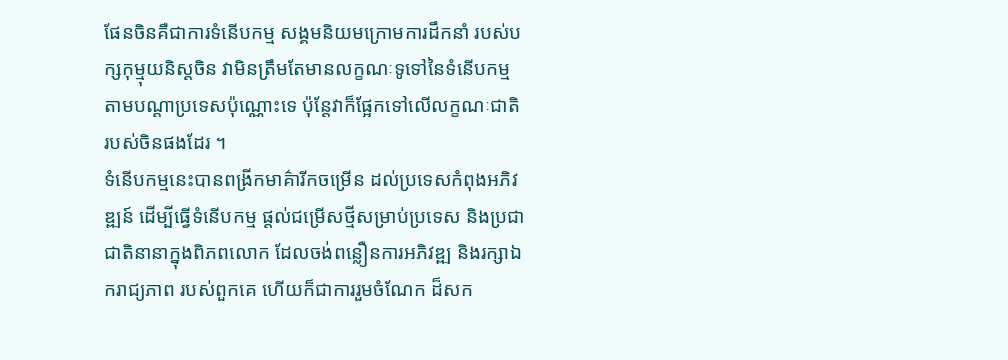ផែនចិនគឺជាការទំនើបកម្ម សង្គមនិយមក្រោមការដឹកនាំ របស់បក្សកុម្មុយនិស្តចិន វាមិនត្រឹមតែមានលក្ខណៈទូទៅនៃទំនើបកម្ម តាមបណ្តាប្រទេសប៉ុណ្ណោះទេ ប៉ុន្តែវាក៏ផ្អែកទៅលើលក្ខណៈជាតិ របស់ចិនផងដែរ ។
ទំនើបកម្មនេះបានពង្រីកមាគ៌ារីកចម្រើន ដល់ប្រទេសកំពុងអភិវឌ្ឍន៍ ដើម្បីធ្វើទំនើបកម្ម ផ្តល់ជម្រើសថ្មីសម្រាប់ប្រទេស និងប្រជាជាតិនានាក្នុងពិភពលោក ដែលចង់ពន្លឿនការអភិវឌ្ឍ និងរក្សាឯករាជ្យភាព របស់ពួកគេ ហើយក៏ជាការរួមចំណែក ដ៏សក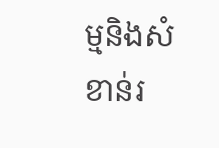ម្មនិងសំខាន់រ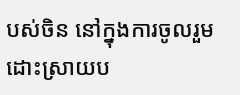បស់ចិន នៅក្នុងការចូលរួមដោះស្រាយប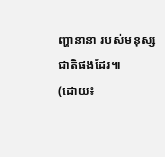ញ្ហានានា របស់មនុស្សជាតិផងដែរ៕
(ដោយ៖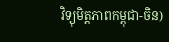វិទ្យុមិត្តភាពកម្ពុជា-ចិន)